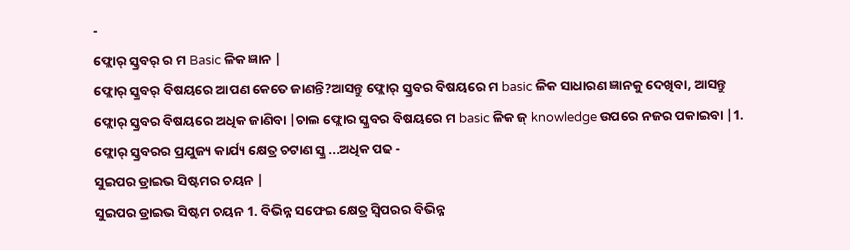-
ଫ୍ଲୋର୍ ସ୍କ୍ରବର୍ ର ମ Basic ଳିକ ଜ୍ଞାନ |
ଫ୍ଲୋର୍ ସ୍କ୍ରବର୍ ବିଷୟରେ ଆପଣ କେତେ ଜାଣନ୍ତି?ଆସନ୍ତୁ ଫ୍ଲୋର୍ ସ୍କ୍ରବର ବିଷୟରେ ମ basic ଳିକ ସାଧାରଣ ଜ୍ଞାନକୁ ଦେଖିବା, ଆସନ୍ତୁ ଫ୍ଲୋର୍ ସ୍କ୍ରବର ବିଷୟରେ ଅଧିକ ଜାଣିବା |ଚାଲ ଫ୍ଲୋର ସ୍କ୍ରବର ବିଷୟରେ ମ basic ଳିକ ଜ୍ knowledge ଉପରେ ନଜର ପକାଇବା |1. ଫ୍ଲୋର୍ ସ୍କ୍ରବରର ପ୍ରଯୁଜ୍ୟ କାର୍ଯ୍ୟ କ୍ଷେତ୍ର ଚଟାଣ ସ୍କ୍ର ...ଅଧିକ ପଢ -
ସୁଇପର ଡ୍ରାଇଭ ସିଷ୍ଟମର ଚୟନ |
ସୁଇପର ଡ୍ରାଇଭ ସିଷ୍ଟମ ଚୟନ 1. ବିଭିନ୍ନ ସଫେଇ କ୍ଷେତ୍ର ସ୍ୱିପରର ବିଭିନ୍ନ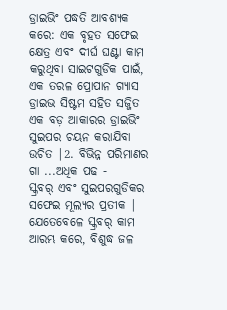ଡ୍ରାଇଭିଂ ପଦ୍ଧତି ଆବଶ୍ୟକ କରେ: ଏକ ବୃହତ ସଫେଇ କ୍ଷେତ୍ର ଏବଂ ଦୀର୍ଘ ଘଣ୍ଟା କାମ କରୁଥିବା ସାଇଟଗୁଡିକ ପାଇଁ, ଏକ ତରଳ ପ୍ରୋପାନ ଗ୍ୟାସ ଡ୍ରାଇଭ ସିଷ୍ଟମ ସହିତ ସଜ୍ଜିତ ଏକ ବଡ଼ ଆକାରର ଡ୍ରାଇଭିଂ ସୁଇପର ଚୟନ କରାଯିବା ଉଚିତ |2. ବିଭିନ୍ନ ପରିମାଣର ଗା ...ଅଧିକ ପଢ -
ସ୍କ୍ରବର୍ ଏବଂ ସୁଇପରଗୁଡିକର ସଫେଇ ମୂଲ୍ୟର ପ୍ରତୀକ |
ଯେତେବେଳେ ସ୍କ୍ରବର୍ କାମ ଆରମ୍ଭ କରେ, ବିଶୁଦ୍ଧ ଜଳ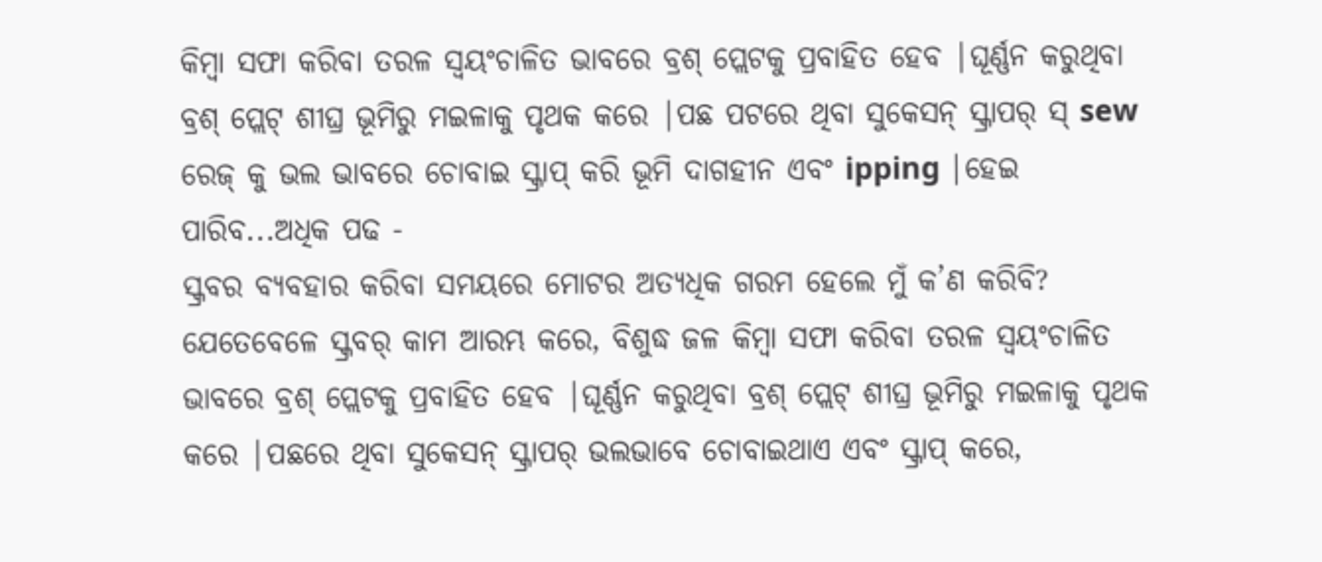କିମ୍ବା ସଫା କରିବା ତରଳ ସ୍ୱୟଂଚାଳିତ ଭାବରେ ବ୍ରଶ୍ ପ୍ଲେଟକୁ ପ୍ରବାହିତ ହେବ |ଘୂର୍ଣ୍ଣନ କରୁଥିବା ବ୍ରଶ୍ ପ୍ଲେଟ୍ ଶୀଘ୍ର ଭୂମିରୁ ମଇଳାକୁ ପୃଥକ କରେ |ପଛ ପଟରେ ଥିବା ସୁକେସନ୍ ସ୍କ୍ରାପର୍ ସ୍ sew ରେଜ୍ କୁ ଭଲ ଭାବରେ ଚୋବାଇ ସ୍କ୍ରାପ୍ କରି ଭୂମି ଦାଗହୀନ ଏବଂ ipping |ହେଇ ପାରିବ...ଅଧିକ ପଢ -
ସ୍କ୍ରବର ବ୍ୟବହାର କରିବା ସମୟରେ ମୋଟର ଅତ୍ୟଧିକ ଗରମ ହେଲେ ମୁଁ କ’ଣ କରିବି?
ଯେତେବେଳେ ସ୍କ୍ରବର୍ କାମ ଆରମ୍ଭ କରେ, ବିଶୁଦ୍ଧ ଜଳ କିମ୍ବା ସଫା କରିବା ତରଳ ସ୍ୱୟଂଚାଳିତ ଭାବରେ ବ୍ରଶ୍ ପ୍ଲେଟକୁ ପ୍ରବାହିତ ହେବ |ଘୂର୍ଣ୍ଣନ କରୁଥିବା ବ୍ରଶ୍ ପ୍ଲେଟ୍ ଶୀଘ୍ର ଭୂମିରୁ ମଇଳାକୁ ପୃଥକ କରେ |ପଛରେ ଥିବା ସୁକେସନ୍ ସ୍କ୍ରାପର୍ ଭଲଭାବେ ଚୋବାଇଥାଏ ଏବଂ ସ୍କ୍ରାପ୍ କରେ,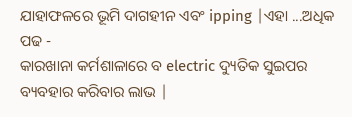ଯାହାଫଳରେ ଭୂମି ଦାଗହୀନ ଏବଂ ipping |ଏହା ...ଅଧିକ ପଢ -
କାରଖାନା କର୍ମଶାଳାରେ ବ electric ଦ୍ୟୁତିକ ସୁଇପର ବ୍ୟବହାର କରିବାର ଲାଭ |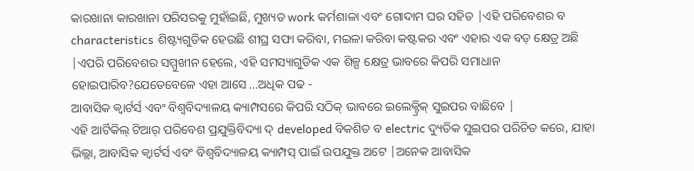କାରଖାନା କାରଖାନା ପରିସରକୁ ମୁହାଁଇଛି, ମୁଖ୍ୟତ work କର୍ମଶାଳା ଏବଂ ଗୋଦାମ ଘର ସହିତ |ଏହି ପରିବେଶର ବ characteristics ଶିଷ୍ଟ୍ୟଗୁଡିକ ହେଉଛି ଶୀଘ୍ର ସଫା କରିବା, ମଇଳା କରିବା କଷ୍ଟକର ଏବଂ ଏହାର ଏକ ବଡ଼ କ୍ଷେତ୍ର ଅଛି |ଏପରି ପରିବେଶର ସମ୍ମୁଖୀନ ହେଲେ, ଏହି ସମସ୍ୟାଗୁଡିକ ଏକ ଶିଳ୍ପ କ୍ଷେତ୍ର ଭାବରେ କିପରି ସମାଧାନ ହୋଇପାରିବ?ଯେତେବେଳେ ଏହା ଆସେ ...ଅଧିକ ପଢ -
ଆବାସିକ କ୍ୱାର୍ଟର୍ସ ଏବଂ ବିଶ୍ୱବିଦ୍ୟାଳୟ କ୍ୟାମ୍ପସରେ କିପରି ସଠିକ୍ ଭାବରେ ଇଲେକ୍ଟ୍ରିକ୍ ସୁଇପର ବାଛିବେ |
ଏହି ଆର୍ଟିକିଲ୍ ଟିଆର୍ ପରିବେଶ ପ୍ରଯୁକ୍ତିବିଦ୍ୟା ଦ୍ developed ବିକଶିତ ବ electric ଦ୍ୟୁତିକ ସୁଇପର ପରିଚିତ କରେ, ଯାହା ଭିଲ୍ଲା, ଆବାସିକ କ୍ୱାର୍ଟର୍ସ ଏବଂ ବିଶ୍ୱବିଦ୍ୟାଳୟ କ୍ୟାମ୍ପସ୍ ପାଇଁ ଉପଯୁକ୍ତ ଅଟେ |ଅନେକ ଆବାସିକ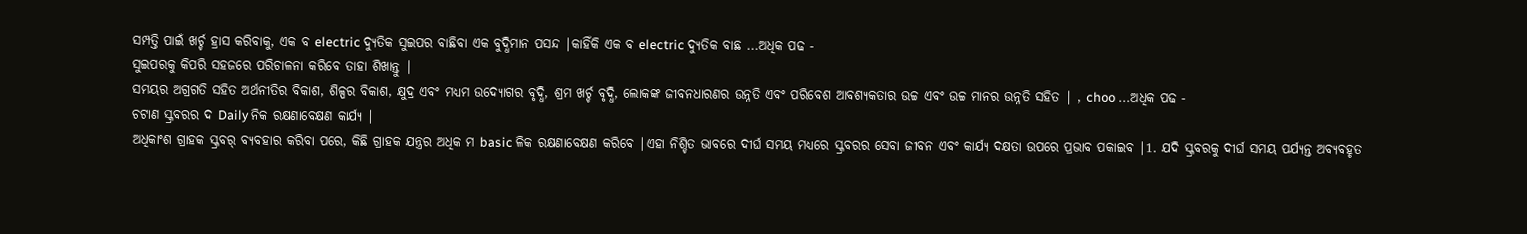ସମ୍ପତ୍ତି ପାଇଁ ଖର୍ଚ୍ଚ ହ୍ରାସ କରିବାକୁ, ଏକ ବ electric ଦ୍ୟୁତିକ ସୁଇପର ବାଛିବା ଏକ ବୁଦ୍ଧିମାନ ପସନ୍ଦ |କାହିଁକି ଏକ ବ electric ଦ୍ୟୁତିକ ବାଛ ...ଅଧିକ ପଢ -
ସୁଇପରକୁ କିପରି ସହଜରେ ପରିଚାଳନା କରିବେ ତାହା ଶିଖାନ୍ତୁ |
ସମୟର ଅଗ୍ରଗତି ସହିତ ଅର୍ଥନୀତିର ବିକାଶ, ଶିଳ୍ପର ବିକାଶ, କ୍ଷୁଦ୍ର ଏବଂ ମଧ୍ୟମ ଉଦ୍ୟୋଗର ବୃଦ୍ଧି, ଶ୍ରମ ଖର୍ଚ୍ଚ ବୃଦ୍ଧି, ଲୋକଙ୍କ ଜୀବନଧାରଣର ଉନ୍ନତି ଏବଂ ପରିବେଶ ଆବଶ୍ୟକତାର ଉଚ୍ଚ ଏବଂ ଉଚ୍ଚ ମାନର ଉନ୍ନତି ସହିତ | , choo ...ଅଧିକ ପଢ -
ଚଟାଣ ସ୍କ୍ରବରର ଦ Daily ନିକ ରକ୍ଷଣାବେକ୍ଷଣ କାର୍ଯ୍ୟ |
ଅଧିକାଂଶ ଗ୍ରାହକ ସ୍କ୍ରବର୍ ବ୍ୟବହାର କରିବା ପରେ, କିଛି ଗ୍ରାହକ ଯନ୍ତ୍ରର ଅଧିକ ମ basic ଳିକ ରକ୍ଷଣାବେକ୍ଷଣ କରିବେ |ଏହା ନିଶ୍ଚିତ ଭାବରେ ଦୀର୍ଘ ସମୟ ମଧ୍ୟରେ ସ୍କ୍ରବରର ସେବା ଜୀବନ ଏବଂ କାର୍ଯ୍ୟ ଦକ୍ଷତା ଉପରେ ପ୍ରଭାବ ପକାଇବ |1. ଯଦି ସ୍କ୍ରବରକୁ ଦୀର୍ଘ ସମୟ ପର୍ଯ୍ୟନ୍ତ ଅବ୍ୟବହୃତ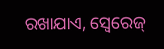ରଖାଯାଏ, ସ୍ୱେରେଜ୍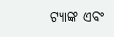ଟ୍ୟାଙ୍କ ଏବଂ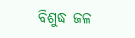ବିଶୁଦ୍ଧ ଜଳ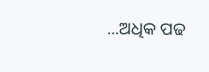...ଅଧିକ ପଢ